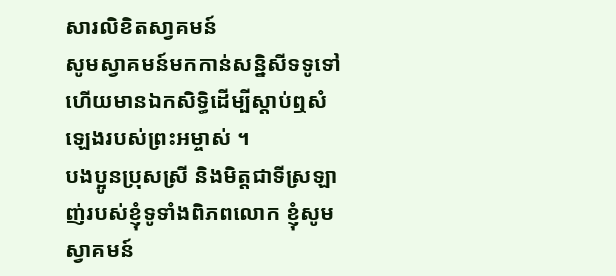សារលិខិតសា្វគមន៍
សូមស្វាគមន៍មកកាន់សន្និសីទទូទៅ ហើយមានឯកសិទ្ធិដើម្បីស្ដាប់ឮសំឡេងរបស់ព្រះអម្ចាស់ ។
បងប្អូនប្រុសស្រី និងមិត្តជាទីស្រឡាញ់របស់ខ្ញុំទូទាំងពិភពលោក ខ្ញុំសូមស្វាគមន៍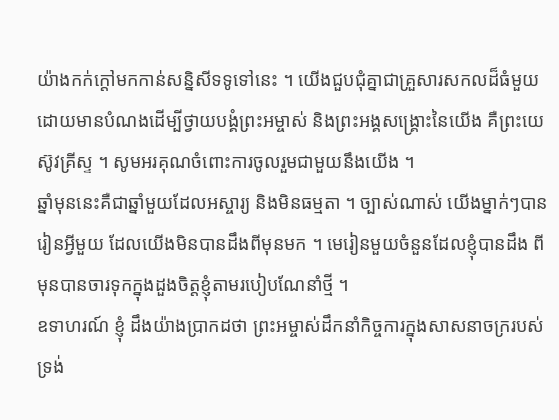យ៉ាងកក់ក្ដៅមកកាន់សន្និសីទទូទៅនេះ ។ យើងជួបជុំគ្នាជាគ្រួសារសកលដ៏ធំមួយ ដោយមានបំណងដើម្បីថ្វាយបង្គំព្រះអម្ចាស់ និងព្រះអង្គសង្គ្រោះនៃយើង គឺព្រះយេស៊ូវគ្រីស្ទ ។ សូមអរគុណចំពោះការចូលរួមជាមួយនឹងយើង ។
ឆ្នាំមុននេះគឺជាឆ្នាំមួយដែលអស្ចារ្យ និងមិនធម្មតា ។ ច្បាស់ណាស់ យើងម្នាក់ៗបានរៀនអ្វីមួយ ដែលយើងមិនបានដឹងពីមុនមក ។ មេរៀនមួយចំនួនដែលខ្ញុំបានដឹង ពីមុនបានចារទុកក្នុងដួងចិត្តខ្ញុំតាមរបៀបណែនាំថ្មី ។
ឧទាហរណ៍ ខ្ញុំ ដឹងយ៉ាងប្រាកដថា ព្រះអម្ចាស់ដឹកនាំកិច្ចការក្នុងសាសនាចក្ររបស់ទ្រង់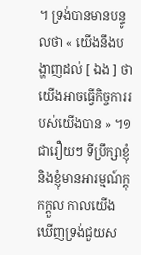។ ទ្រង់បានមានបន្ទូលថា « យើងនឹងបង្ហាញដល់ [ ឯង ] ថា យើងអាចធ្វើកិច្ចការរបស់យើងបាន » ។១
ជារឿយៗ ទីប្រឹក្សាខ្ញុំ និងខ្ញុំមានអារម្មណ៍ក្តុកក្តួល កាលយើងឃើញទ្រង់ជួយស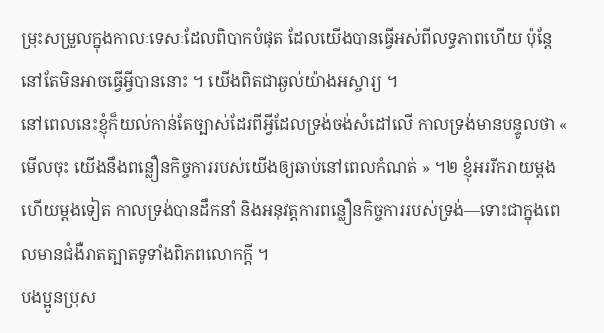ម្រុះសម្រួលក្នុងកាលៈទេសៈដែលពិបាកបំផុត ដែលយើងបានធ្វើអស់ពីលទ្ធភាពហើយ ប៉ុន្តែនៅតែមិនអាចធ្វើអ្វីបាននោះ ។ យើងពិតជាឆ្ងល់យ៉ាងអស្ចារ្យ ។
នៅពេលនេះខ្ញុំក៏យល់កាន់តែច្បាស់ដែរពីអ្វីដែលទ្រង់ចង់សំដៅលើ កាលទ្រង់មានបន្ទូលថា « មើលចុះ យើងនឹងពន្លឿនកិច្ចការរបស់យើងឲ្យឆាប់នៅពេលកំណត់ » ។២ ខ្ញុំអររីករាយម្ដងហើយម្ដងទៀត កាលទ្រង់បានដឹកនាំ និងអនុវត្តការពន្លឿនកិច្ចការរបស់ទ្រង់—ទោះជាក្នុងពេលមានជំងឺរាតត្បាតទូទាំងពិភពលោកក្ដី ។
បងប្អូនប្រុស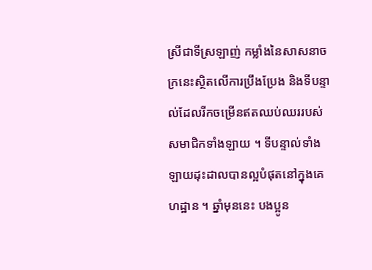ស្រីជាទីស្រឡាញ់ កម្លាំងនៃសាសនាចក្រនេះស្ថិតលើការប្រឹងប្រែង និងទីបន្ទាល់ដែលរីកចម្រើនឥតឈប់ឈររបស់សមាជិកទាំងឡាយ ។ ទីបន្ទាល់ទាំងឡាយដុះដាលបានល្អបំផុតនៅក្នុងគេហដ្ឋាន ។ ឆ្នាំមុននេះ បងប្អូន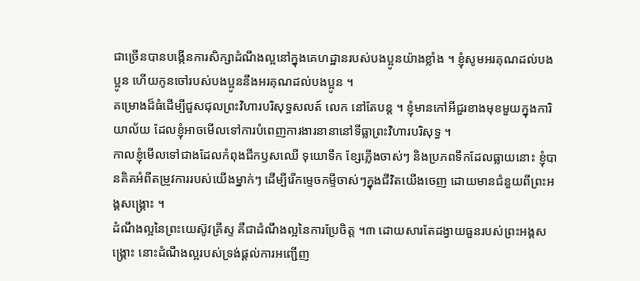ជាច្រើនបានបង្កើនការសិក្សាដំណឹងល្អនៅក្នុងគេហដ្ឋានរបស់បងប្អូនយ៉ាងខ្លាំង ។ ខ្ញុំសូមអរគុណដល់បងប្អូន ហើយកូនចៅរបស់បងប្អូននឹងអរគុណដល់បងប្អូន ។
គម្រោងដ៏ធំដើម្បីជួសជុលព្រះវិហារបរិសុទ្ធសលត៍ លេក នៅតែបន្ដ ។ ខ្ញុំមានកៅអីជួរខាងមុខមួយក្នុងការិយាល័យ ដែលខ្ញុំអាចមើលទៅការបំពេញការងារនានានៅទីធ្លាព្រះវិហារបរិសុទ្ធ ។
កាលខ្ញុំមើលទៅជាងដែលកំពុងជីកឫសឈើ ទុយោទឹក ខ្សែភ្លើងចាស់ៗ និងប្រភពទឹកដែលធ្លាយនោះ ខ្ញុំបានគិតអំពីតម្រូវការរបស់យើងម្នាក់ៗ ដើម្បីរើកម្ទេចកម្ទីចាស់ៗក្នុងជីវិតយើងចេញ ដោយមានជំនួយពីព្រះអង្គសង្គ្រោះ ។
ដំណឹងល្អនៃព្រះយេស៊ូវគ្រីស្ទ គឺជាដំណឹងល្អនៃការប្រែចិត្ត ។៣ ដោយសារតែដង្វាយធួនរបស់ព្រះអង្គសង្គ្រោះ នោះដំណឹងល្អរបស់ទ្រង់ផ្ដល់ការអញ្ជើញ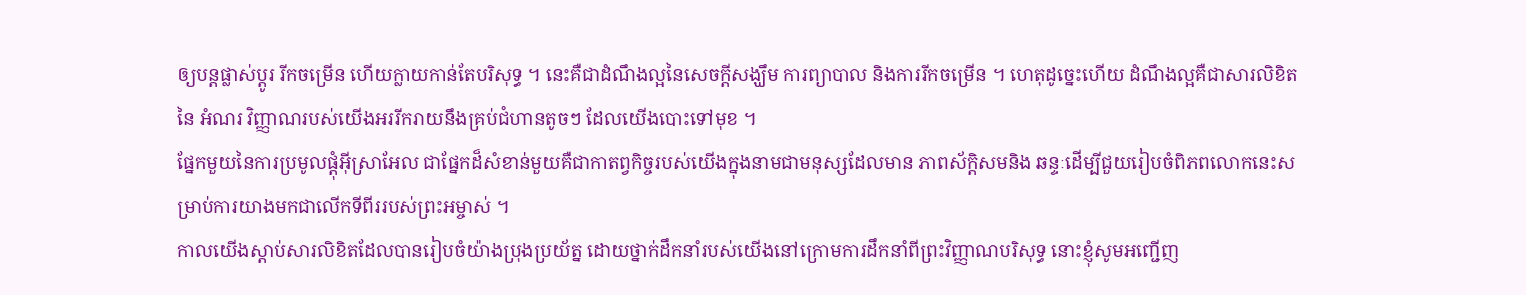ឲ្យបន្ដផ្លាស់ប្ដូរ រីកចម្រើន ហើយក្លាយកាន់តែបរិសុទ្ធ ។ នេះគឺជាដំណឹងល្អនៃសេចក្ដីសង្ឃឹម ការព្យាបាល និងការរីកចម្រើន ។ ហេតុដូច្នេះហើយ ដំណឹងល្អគឺជាសារលិខិតនៃ អំណរ វិញ្ញាណរបស់យើងអររីករាយនឹងគ្រប់ជំហានតូចៗ ដែលយើងបោះទៅមុខ ។
ផ្នែកមួយនៃការប្រមូលផ្ដុំអ៊ីស្រាអែល ជាផ្នែកដ៏សំខាន់មួយគឺជាកាតព្វកិច្ចរបស់យើងក្នុងនាមជាមនុស្សដែលមាន ភាពស័ក្ដិសមនិង ឆន្ទៈដើម្បីជួយរៀបចំពិភពលោកនេះសម្រាប់ការយាងមកជាលើកទីពីររបស់ព្រះអម្ចាស់ ។
កាលយើងស្ដាប់សារលិខិតដែលបានរៀបចំយ៉ាងប្រុងប្រយ័ត្ន ដោយថ្នាក់ដឹកនាំរបស់យើងនៅក្រោមការដឹកនាំពីព្រះវិញ្ញាណបរិសុទ្ធ នោះខ្ញុំសូមអញ្ជើញ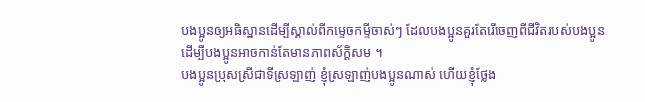បងប្អូនឲ្យអធិស្ឋានដើម្បីស្គាល់ពីកម្ទេចកម្ទីចាស់ៗ ដែលបងប្អូនគួរតែរើចេញពីជីវិតរបស់បងប្អូន ដើម្បីបងប្អូនអាចកាន់តែមានភាពស័ក្ដិសម ។
បងប្អូនប្រុសស្រីជាទីស្រឡាញ់ ខ្ញុំស្រឡាញ់បងប្អូនណាស់ ហើយខ្ញុំថ្លែង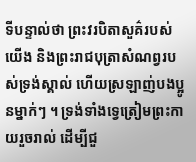ទីបន្ទាល់ថា ព្រះវរបិតាសួគ៌របស់យើង និងព្រះរាជបុត្រាសំណព្វរបស់ទ្រង់ស្គាល់ ហើយស្រឡាញ់បងប្អូនម្នាក់ៗ ។ ទ្រង់ទាំងទ្វេត្រៀមព្រះកាយរួចរាល់ ដើម្បីជួ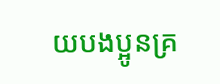យបងប្អូនគ្រ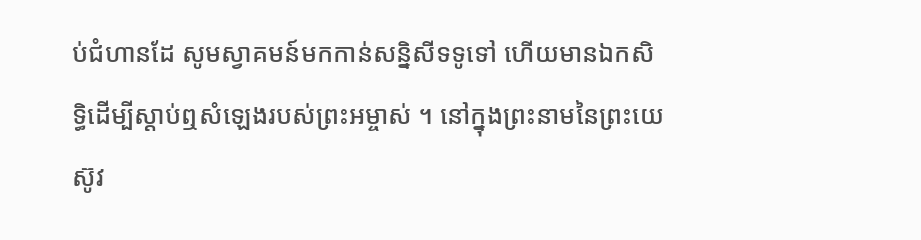ប់ជំហានដែ សូមស្វាគមន៍មកកាន់សន្និសីទទូទៅ ហើយមានឯកសិទ្ធិដើម្បីស្ដាប់ឮសំឡេងរបស់ព្រះអម្ចាស់ ។ នៅក្នុងព្រះនាមនៃព្រះយេស៊ូវ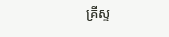គ្រីស្ទ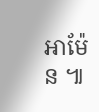អាម៉ែន ៕